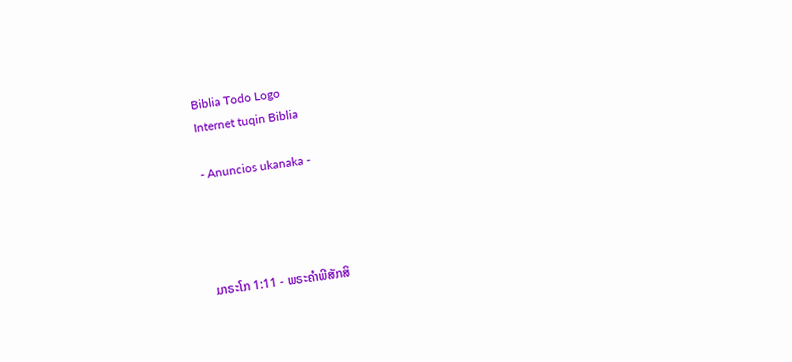Biblia Todo Logo
Internet tuqin Biblia

- Anuncios ukanaka -




ມາຣະໂກ 1:11 - ພຣະຄຳພີສັກສິ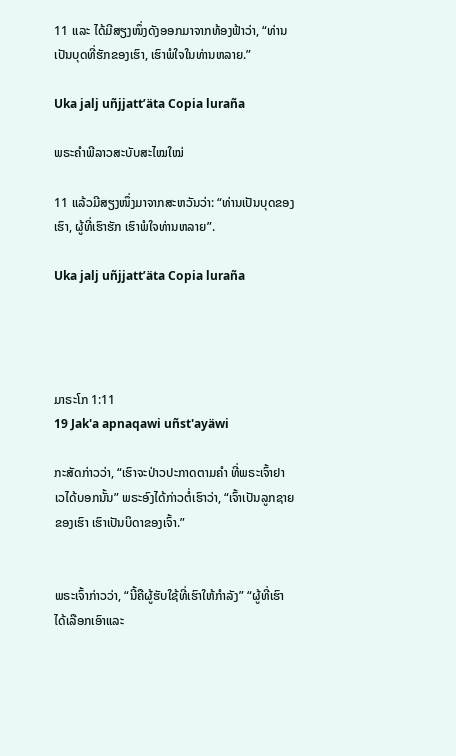11 ແລະ ໄດ້ມີສຽງໜຶ່ງດັງອອກມາຈາກທ້ອງຟ້າວ່າ, “ທ່ານເປັນບຸດທີ່ຮັກຂອງເຮົາ, ເຮົາພໍໃຈໃນທ່ານຫລາຍ.”

Uka jalj uñjjattʼäta Copia luraña

ພຣະຄຳພີລາວສະບັບສະໄໝໃໝ່

11 ແລ້ວມີສຽງໜຶ່ງມາຈາກສະຫວັນວ່າ: “ທ່ານເປັນບຸດຂອງເຮົາ, ຜູ້ທີ່ເຮົາຮັກ ເຮົາພໍໃຈທ່ານຫລາຍ”.

Uka jalj uñjjattʼäta Copia luraña




ມາຣະໂກ 1:11
19 Jak'a apnaqawi uñst'ayäwi

ກະສັດກ່າວວ່າ, “ເຮົາຈະປ່າວປະກາດຕາມຄຳ ທີ່ພຣະເຈົ້າຢາເວໄດ້ບອກນັ້ນ” ພຣະອົງໄດ້ກ່າວຕໍ່ເຮົາວ່າ, “ເຈົ້າເປັນລູກຊາຍຂອງເຮົາ ເຮົາເປັນບິດາຂອງເຈົ້າ.”


ພຣະເຈົ້າກ່າວວ່າ, “ນີ້ຄືຜູ້ຮັບໃຊ້ທີ່ເຮົາໃຫ້ກຳລັງ” “ຜູ້ທີ່ເຮົາໄດ້ເລືອກເອົາແລະ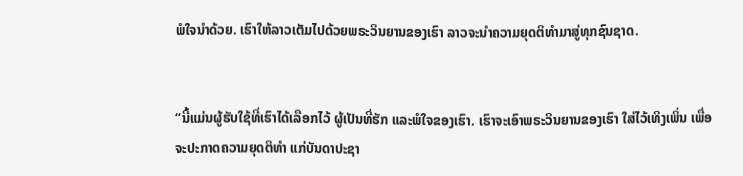ພໍໃຈນຳດ້ວຍ. ເຮົາໃຫ້ລາວເຕັມໄປດ້ວຍພຣະວິນຍານຂອງເຮົາ ລາວຈະນຳຄວາມຍຸດຕິທຳມາສູ່ທຸກຊົນຊາດ.


“ນີ້ແມ່ນຜູ້ຮັບໃຊ້ທີ່ເຮົາໄດ້ເລືອກໄວ້ ຜູ້ເປັນທີ່ຮັກ ແລະພໍໃຈຂອງເຮົາ. ເຮົາຈະເອົາພຣະວິນຍານຂອງເຮົາ ໃສ່ໄວ້ເທິງເພິ່ນ ເພື່ອຈະປະກາດຄວາມຍຸດຕິທຳ ແກ່ບັນດາປະຊາ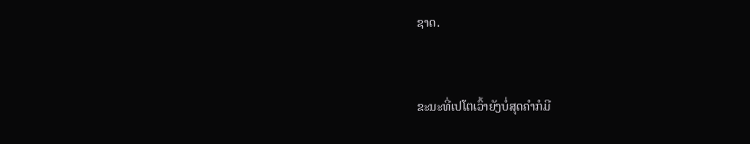ຊາດ.


ຂະນະທີ່ເປໂຕເວົ້າຍັງບໍ່ສຸດຄຳກໍມີ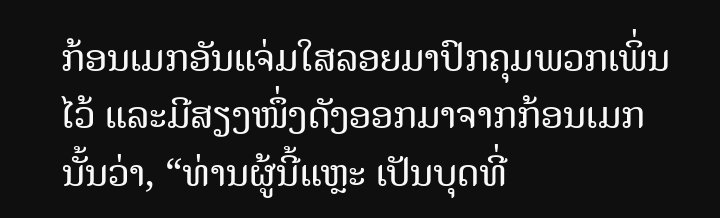ກ້ອນເມກອັນແຈ່ມໃສລອຍມາປົກຄຸມພວກເພິ່ນໄວ້ ແລະມີສຽງໜຶ່ງດັງອອກມາຈາກກ້ອນເມກນັ້ນວ່າ, “ທ່ານຜູ້ນີ້ແຫຼະ ເປັນບຸດທີ່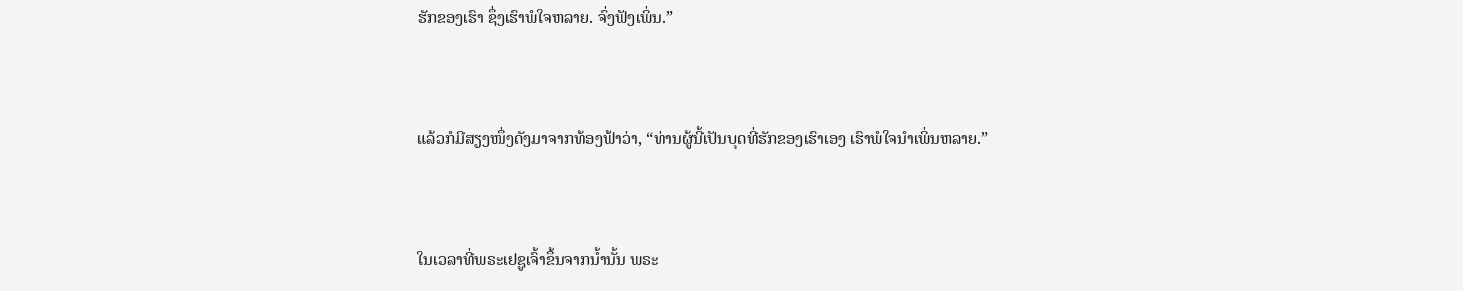ຮັກຂອງເຮົາ ຊຶ່ງເຮົາພໍໃຈຫລາຍ. ຈົ່ງຟັງເພິ່ນ.”


ແລ້ວກໍມີສຽງໜຶ່ງດັງມາຈາກທ້ອງຟ້າວ່າ, “ທ່ານຜູ້ນີ້ເປັນບຸດທີ່ຮັກຂອງເຮົາເອງ ເຮົາພໍໃຈນຳເພິ່ນຫລາຍ.”


ໃນເວລາທີ່ພຣະເຢຊູເຈົ້າຂຶ້ນຈາກນໍ້ານັ້ນ ພຣະ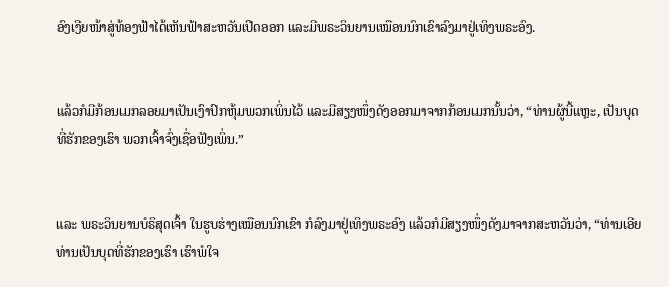ອົງເງີຍໜ້າສູ່ທ້ອງຟ້າໄດ້ເຫັນຟ້າສະຫວັນເປີດອອກ ແລະມີພຣະວິນຍານເໝືອນນົກເຂົາລົງມາຢູ່ເທິງພຣະອົງ.


ແລ້ວກໍມີກ້ອນເມກລອຍມາເປັນເງົາປົກຫຸ້ມພວກເພິ່ນໄວ້ ແລະມີສຽງໜຶ່ງດັງອອກມາຈາກກ້ອນເມກນັ້ນວ່າ, “ທ່ານຜູ້ນີ້ແຫຼະ, ເປັນບຸດທີ່ຮັກຂອງເຮົາ ພວກເຈົ້າຈົ່ງເຊື່ອຟັງເພິ່ນ.”


ແລະ ພຣະວິນຍານບໍຣິສຸດເຈົ້າ ໃນຮູບຮ່າງເໝືອນນົກເຂົາ ກໍລົງມາຢູ່ເທິງພຣະອົງ ແລ້ວກໍມີສຽງໜຶ່ງດັງມາຈາກສະຫວັນວ່າ, “ທ່ານເອີຍ ທ່ານເປັນບຸດທີ່ຮັກຂອງເຮົາ ເຮົາພໍໃຈ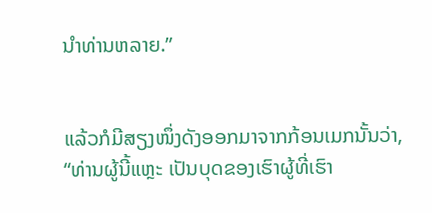ນຳທ່ານຫລາຍ.”


ແລ້ວກໍມີສຽງໜຶ່ງດັງອອກມາຈາກກ້ອນເມກນັ້ນວ່າ, “ທ່ານຜູ້ນີ້ແຫຼະ ເປັນບຸດຂອງເຮົາຜູ້ທີ່ເຮົາ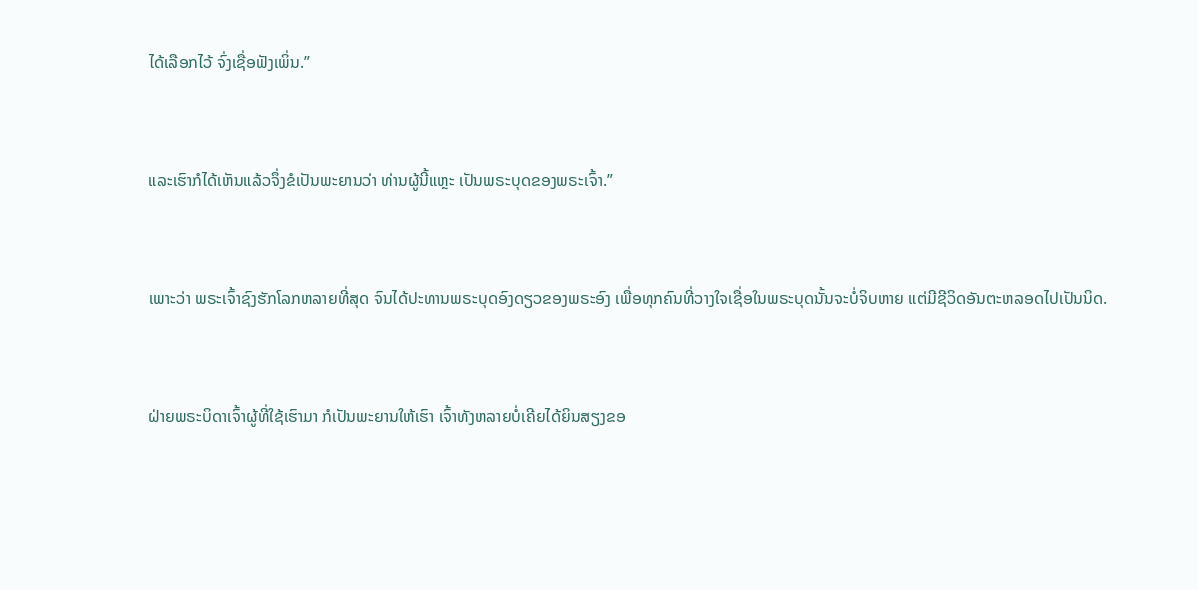ໄດ້ເລືອກໄວ້ ຈົ່ງເຊື່ອຟັງເພິ່ນ.”


ແລະເຮົາກໍໄດ້ເຫັນແລ້ວຈຶ່ງຂໍເປັນພະຍານວ່າ ທ່ານຜູ້ນີ້ແຫຼະ ເປັນພຣະບຸດຂອງພຣະເຈົ້າ.”


ເພາະວ່າ ພຣະເຈົ້າຊົງຮັກໂລກຫລາຍທີ່ສຸດ ຈົນໄດ້ປະທານພຣະບຸດອົງດຽວຂອງພຣະອົງ ເພື່ອທຸກຄົນທີ່ວາງໃຈເຊື່ອໃນພຣະບຸດນັ້ນຈະບໍ່ຈິບຫາຍ ແຕ່ມີຊີວິດອັນຕະຫລອດໄປເປັນນິດ.


ຝ່າຍພຣະບິດາເຈົ້າຜູ້ທີ່ໃຊ້ເຮົາມາ ກໍເປັນພະຍານໃຫ້ເຮົາ ເຈົ້າທັງຫລາຍບໍ່ເຄີຍໄດ້ຍິນສຽງຂອ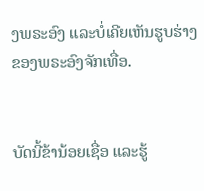ງພຣະອົງ ແລະບໍ່ເຄີຍເຫັນຮູບຮ່າງຂອງພຣະອົງຈັກເທື່ອ.


ບັດນີ້ຂ້ານ້ອຍເຊື່ອ ແລະຮູ້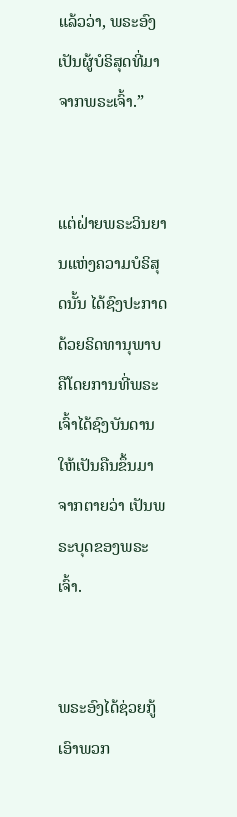ແລ້ວວ່າ, ພຣະອົງເປັນຜູ້ບໍຣິສຸດທີ່ມາຈາກພຣະເຈົ້າ.”


ແຕ່ຝ່າຍພຣະວິນຍານແຫ່ງຄວາມບໍຣິສຸດນັ້ນ ໄດ້ຊົງປະກາດດ້ວຍຣິດທານຸພາບ ຄືໂດຍການທີ່ພຣະເຈົ້າໄດ້ຊົງບັນດານໃຫ້ເປັນຄືນຂຶ້ນມາຈາກຕາຍວ່າ ເປັນພຣະບຸດຂອງພຣະເຈົ້າ.


ພຣະອົງໄດ້ຊ່ວຍກູ້ເອົາພວກ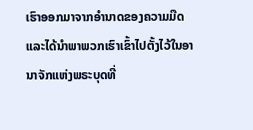ເຮົາອອກມາຈາກອຳນາດຂອງຄວາມມືດ ແລະໄດ້ນຳພາພວກເຮົາເຂົ້າໄປຕັ້ງໄວ້ໃນອານາຈັກແຫ່ງພຣະບຸດທີ່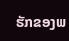ຮັກຂອງພ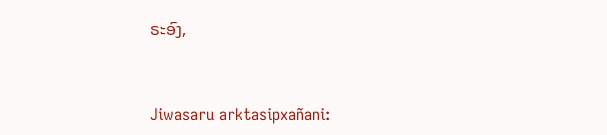ຣະອົງ,


Jiwasaru arktasipxañani: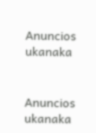Anuncios ukanaka


Anuncios ukanaka